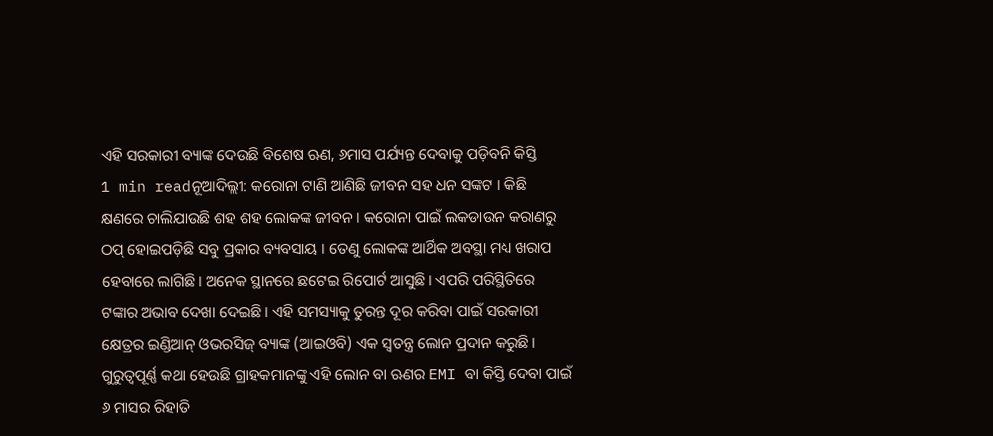ଏହି ସରକାରୀ ବ୍ୟାଙ୍କ ଦେଉଛି ବିଶେଷ ଋଣ, ୬ମାସ ପର୍ଯ୍ୟନ୍ତ ଦେବାକୁ ପଡ଼ିବନି କିସ୍ତି
1 min readନୂଆଦିଲ୍ଲୀ: କରୋନା ଟାଣି ଆଣିଛି ଜୀବନ ସହ ଧନ ସଙ୍କଟ । କିଛି କ୍ଷଣରେ ଚାଲିଯାଉଛି ଶହ ଶହ ଲୋକଙ୍କ ଜୀବନ । କରୋନା ପାଇଁ ଲକଡାଉନ କରାଣରୁ ଠପ୍ ହୋଇପଡ଼ିଛି ସବୁ ପ୍ରକାର ବ୍ୟବସାୟ । ତେଣୁ ଲୋକଙ୍କ ଆର୍ଥିକ ଅବସ୍ଥା ମଧ୍ୟ ଖରାପ ହେବାରେ ଲାଗିଛି। ଅନେକ ସ୍ଥାନରେ ଛଟେଇ ରିପୋର୍ଟ ଆସୁଛି। ଏପରି ପରିସ୍ଥିତିରେ ଟଙ୍କାର ଅଭାବ ଦେଖା ଦେଇଛି । ଏହି ସମସ୍ୟାକୁ ତୁରନ୍ତ ଦୂର କରିବା ପାଇଁ ସରକାରୀ କ୍ଷେତ୍ରର ଇଣ୍ଡିଆନ୍ ଓଭରସିଜ୍ ବ୍ୟାଙ୍କ (ଆଇଓବି) ଏକ ସ୍ୱତନ୍ତ୍ର ଲୋନ ପ୍ରଦାନ କରୁଛି। ଗୁରୁତ୍ୱପୂର୍ଣ୍ଣ କଥା ହେଉଛି ଗ୍ରାହକମାନଙ୍କୁ ଏହି ଲୋନ ବା ଋଣର EMI ବା କିସ୍ତି ଦେବା ପାଇଁ ୬ ମାସର ରିହାତି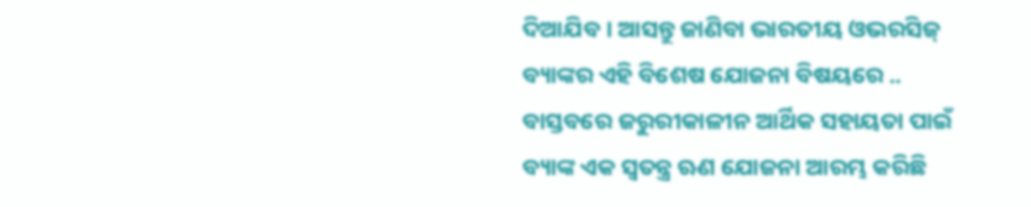ଦିଆଯିବ । ଆସନ୍ତୁ ଜାଣିବା ଭାରତୀୟ ଓଭରସିଜ୍ ବ୍ୟାଙ୍କର ଏହି ବିଶେଷ ଯୋଜନା ବିଷୟରେ ..
ବାସ୍ତବରେ ଜରୁରୀକାଳୀନ ଆର୍ଥିକ ସହାୟତା ପାଇଁ ବ୍ୟାଙ୍କ ଏକ ସ୍ୱତନ୍ତ୍ର ଋଣ ଯୋଜନା ଆରମ୍ଭ କରିଛି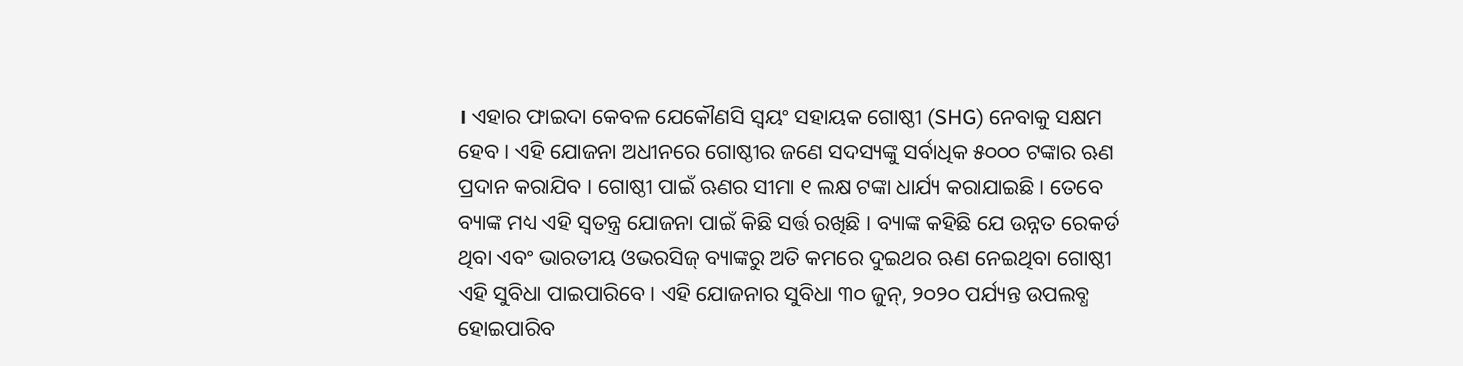। ଏହାର ଫାଇଦା କେବଳ ଯେକୌଣସି ସ୍ୱୟଂ ସହାୟକ ଗୋଷ୍ଠୀ (SHG) ନେବାକୁ ସକ୍ଷମ ହେବ । ଏହି ଯୋଜନା ଅଧୀନରେ ଗୋଷ୍ଠୀର ଜଣେ ସଦସ୍ୟଙ୍କୁ ସର୍ବାଧିକ ୫୦୦୦ ଟଙ୍କାର ଋଣ ପ୍ରଦାନ କରାଯିବ । ଗୋଷ୍ଠୀ ପାଇଁ ଋଣର ସୀମା ୧ ଲକ୍ଷ ଟଙ୍କା ଧାର୍ଯ୍ୟ କରାଯାଇଛି। ତେବେ ବ୍ୟାଙ୍କ ମଧ୍ୟ ଏହି ସ୍ୱତନ୍ତ୍ର ଯୋଜନା ପାଇଁ କିଛି ସର୍ତ୍ତ ରଖିଛି । ବ୍ୟାଙ୍କ କହିଛି ଯେ ଉନ୍ନତ ରେକର୍ଡ ଥିବା ଏବଂ ଭାରତୀୟ ଓଭରସିଜ୍ ବ୍ୟାଙ୍କରୁ ଅତି କମରେ ଦୁଇଥର ଋଣ ନେଇଥିବା ଗୋଷ୍ଠୀ ଏହି ସୁବିଧା ପାଇପାରିବେ। ଏହି ଯୋଜନାର ସୁବିଧା ୩୦ ଜୁନ୍, ୨୦୨୦ ପର୍ଯ୍ୟନ୍ତ ଉପଲବ୍ଧ ହୋଇପାରିବ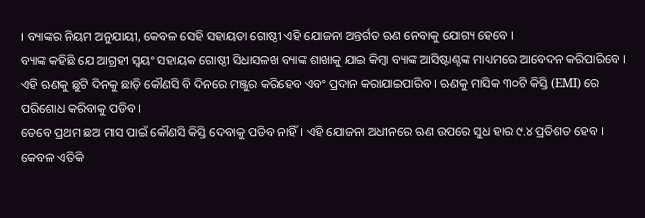। ବ୍ୟାଙ୍କର ନିୟମ ଅନୁଯାୟୀ, କେବଳ ସେହି ସହାୟତା ଗୋଷ୍ଠୀ ଏହି ଯୋଜନା ଅନ୍ତର୍ଗତ ଋଣ ନେବାକୁ ଯୋଗ୍ୟ ହେବେ ।
ବ୍ୟାଙ୍କ କହିଛି ଯେ ଆଗ୍ରହୀ ସ୍ୱୟଂ ସହାୟକ ଗୋଷ୍ଠୀ ସିଧାସଳଖ ବ୍ୟାଙ୍କ ଶାଖାକୁ ଯାଇ କିମ୍ବା ବ୍ୟାଙ୍କ ଆସିଷ୍ଟାଣ୍ଟଙ୍କ ମାଧ୍ୟମରେ ଆବେଦନ କରିପାରିବେ । ଏହି ଋଣକୁ ଛୁଟି ଦିନକୁ ଛାଡ଼ି କୌଣସି ବି ଦିନରେ ମଞ୍ଜୁର କରିହେବ ଏବଂ ପ୍ରଦାନ କରାଯାଇପାରିବ । ଋଣକୁ ମାସିକ ୩୦ଟି କିସ୍ତି (EMI) ରେ ପରିଶୋଧ କରିବାକୁ ପଡିବ ।
ତେବେ ପ୍ରଥମ ଛଅ ମାସ ପାଇଁ କୌଣସି କିସ୍ତି ଦେବାକୁ ପଡିବ ନାହିଁ । ଏହି ଯୋଜନା ଅଧୀନରେ ଋଣ ଉପରେ ସୁଧ ହାର ୯.୪ ପ୍ରତିଶତ ହେବ । କେବଳ ଏତିକି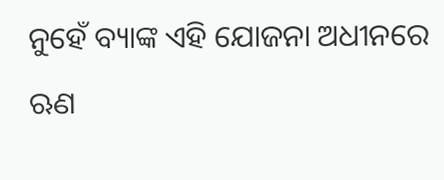ନୁହେଁ ବ୍ୟାଙ୍କ ଏହି ଯୋଜନା ଅଧୀନରେ ଋଣ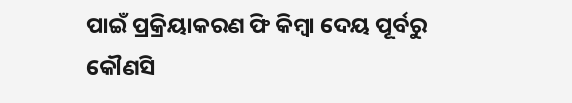ପାଇଁ ପ୍ରକ୍ରିୟାକରଣ ଫି କିମ୍ବା ଦେୟ ପୂର୍ବରୁ କୌଣସି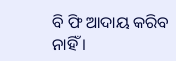ବି ଫି ଆଦାୟ କରିବ ନାହିଁ ।